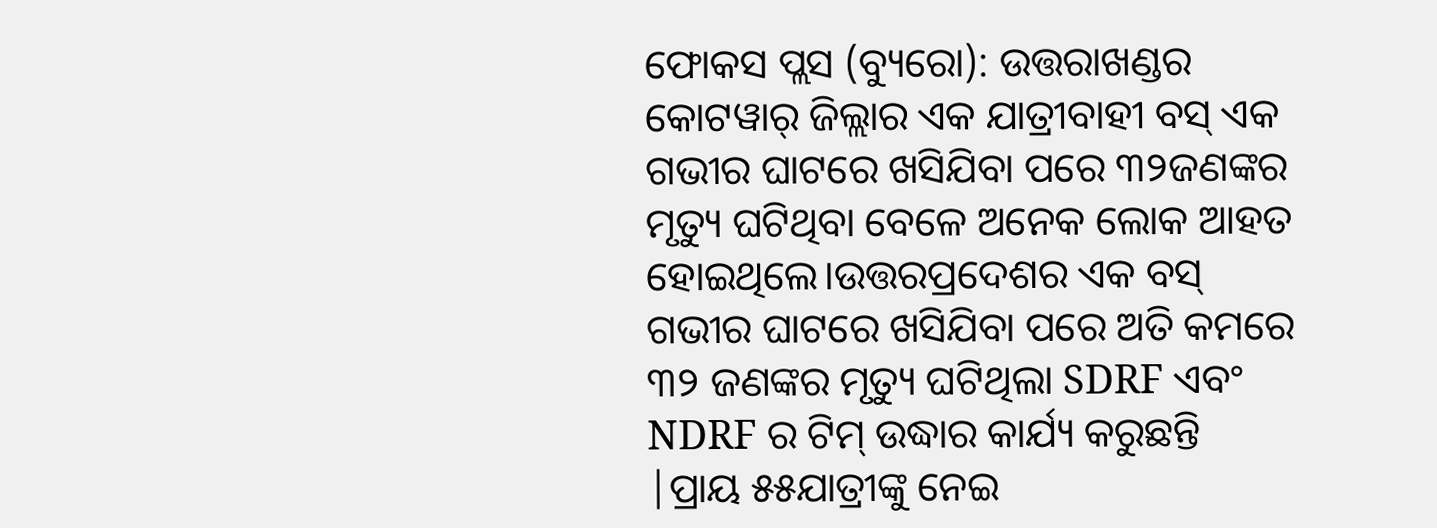ଫୋକସ ପ୍ଲସ (ବ୍ୟୁରୋ): ଉତ୍ତରାଖଣ୍ଡର କୋଟୱାର୍ ଜିଲ୍ଲାର ଏକ ଯାତ୍ରୀବାହୀ ବସ୍ ଏକ ଗଭୀର ଘାଟରେ ଖସିଯିବା ପରେ ୩୨ଜଣଙ୍କର ମୃତ୍ୟୁ ଘଟିଥିବା ବେଳେ ଅନେକ ଲୋକ ଆହତ ହୋଇଥିଲେ।ଉତ୍ତରପ୍ରଦେଶର ଏକ ବସ୍ ଗଭୀର ଘାଟରେ ଖସିଯିବା ପରେ ଅତି କମରେ ୩୨ ଜଣଙ୍କର ମୃତ୍ୟୁ ଘଟିଥିଲା SDRF ଏବଂ NDRF ର ଟିମ୍ ଉଦ୍ଧାର କାର୍ଯ୍ୟ କରୁଛନ୍ତି |ପ୍ରାୟ ୫୫ଯାତ୍ରୀଙ୍କୁ ନେଇ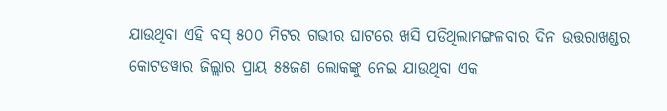ଯାଉଥିବା ଏହି ବସ୍ ୫୦୦ ମିଟର ଗଭୀର ଘାଟରେ ଖସି ପଡିଥିଲାମଙ୍ଗଳବାର ଦିନ ଉତ୍ତରାଖଣ୍ଡର କୋଟଡୱାର ଜିଲ୍ଲାର ପ୍ରାୟ ୫୫ଜଣ ଲୋକଙ୍କୁ ନେଇ ଯାଉଥିବା ଏକ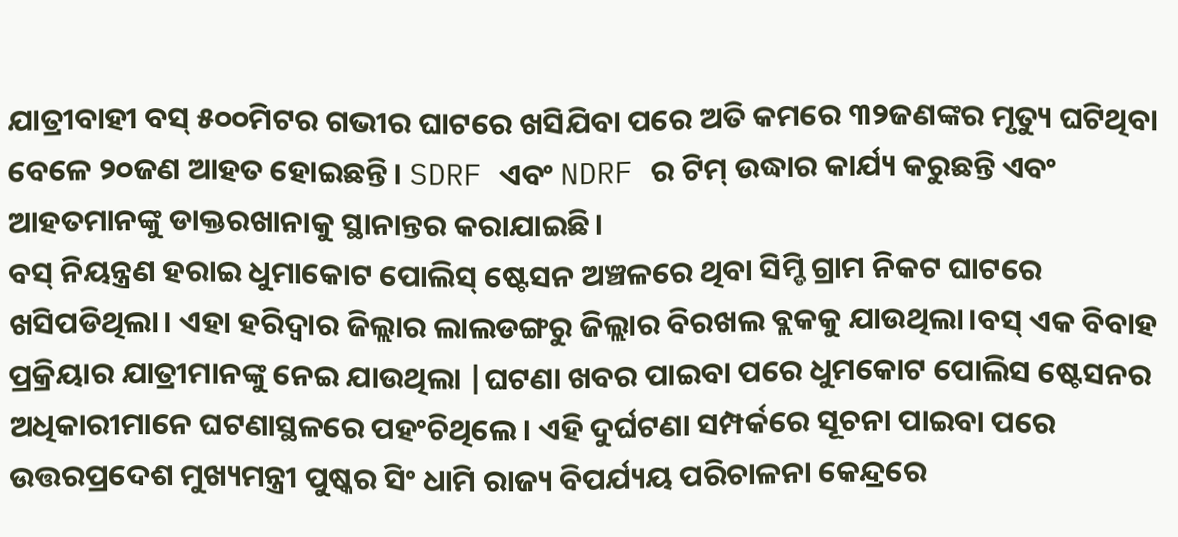ଯାତ୍ରୀବାହୀ ବସ୍ ୫୦୦ମିଟର ଗଭୀର ଘାଟରେ ଖସିଯିବା ପରେ ଅତି କମରେ ୩୨ଜଣଙ୍କର ମୃତ୍ୟୁ ଘଟିଥିବା ବେଳେ ୨୦ଜଣ ଆହତ ହୋଇଛନ୍ତି। SDRF ଏବଂ NDRF ର ଟିମ୍ ଉଦ୍ଧାର କାର୍ଯ୍ୟ କରୁଛନ୍ତି ଏବଂ ଆହତମାନଙ୍କୁ ଡାକ୍ତରଖାନାକୁ ସ୍ଥାନାନ୍ତର କରାଯାଇଛି।
ବସ୍ ନିୟନ୍ତ୍ରଣ ହରାଇ ଧୁମାକୋଟ ପୋଲିସ୍ ଷ୍ଟେସନ ଅଞ୍ଚଳରେ ଥିବା ସିମ୍ଡି ଗ୍ରାମ ନିକଟ ଘାଟରେ ଖସିପଡିଥିଲା। ଏହା ହରିଦ୍ୱାର ଜିଲ୍ଲାର ଲାଲଡଙ୍ଗରୁ ଜିଲ୍ଲାର ବିରଖଲ ବ୍ଲକକୁ ଯାଉଥିଲା।ବସ୍ ଏକ ବିବାହ ପ୍ରକ୍ରିୟାର ଯାତ୍ରୀମାନଙ୍କୁ ନେଇ ଯାଉଥିଲା |ଘଟଣା ଖବର ପାଇବା ପରେ ଧୁମକୋଟ ପୋଲିସ ଷ୍ଟେସନର ଅଧିକାରୀମାନେ ଘଟଣାସ୍ଥଳରେ ପହଂଚିଥିଲେ। ଏହି ଦୁର୍ଘଟଣା ସମ୍ପର୍କରେ ସୂଚନା ପାଇବା ପରେ ଉତ୍ତରପ୍ରଦେଶ ମୁଖ୍ୟମନ୍ତ୍ରୀ ପୁଷ୍କର ସିଂ ଧାମି ରାଜ୍ୟ ବିପର୍ଯ୍ୟୟ ପରିଚାଳନା କେନ୍ଦ୍ରରେ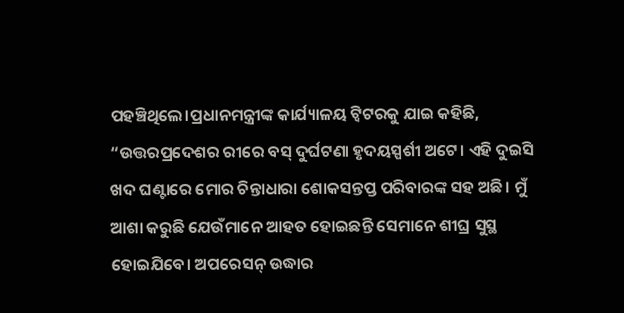ପହଞ୍ଚିଥିଲେ।ପ୍ରଧାନମନ୍ତ୍ରୀଙ୍କ କାର୍ଯ୍ୟାଳୟ ଟ୍ୱିଟରକୁ ଯାଇ କହିଛି, “ଉତ୍ତରପ୍ରଦେଶର ରୀରେ ବସ୍ ଦୁର୍ଘଟଣା ହୃଦୟସ୍ପର୍ଶୀ ଅଟେ। ଏହି ଦୁଇସି ଖଦ ଘଣ୍ଟାରେ ମୋର ଚିନ୍ତାଧାରା ଶୋକସନ୍ତପ୍ତ ପରିବାରଙ୍କ ସହ ଅଛି। ମୁଁ ଆଶା କରୁଛି ଯେଉଁମାନେ ଆହତ ହୋଇଛନ୍ତି ସେମାନେ ଶୀଘ୍ର ସୁସ୍ଥ ହୋଇଯିବେ। ଅପରେସନ୍ ଉଦ୍ଧାର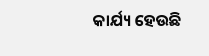କାର୍ଯ୍ୟ ହେଉଛି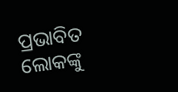ପ୍ରଭାବିତ ଲୋକଙ୍କୁ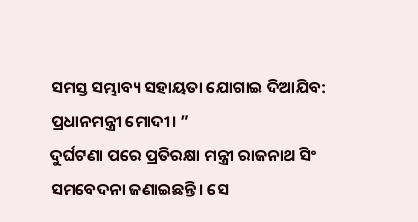ସମସ୍ତ ସମ୍ଭାବ୍ୟ ସହାୟତା ଯୋଗାଇ ଦିଆଯିବ: ପ୍ରଧାନମନ୍ତ୍ରୀ ମୋଦୀ। ”
ଦୁର୍ଘଟଣା ପରେ ପ୍ରତିରକ୍ଷା ମନ୍ତ୍ରୀ ରାଜନାଥ ସିଂ ସମବେଦନା ଜଣାଇଛନ୍ତି। ସେ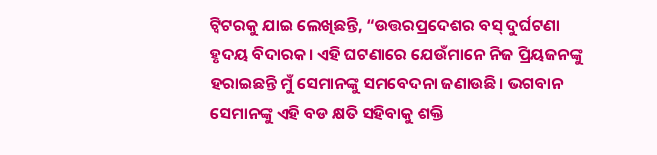ଟ୍ୱିଟରକୁ ଯାଇ ଲେଖିଛନ୍ତି, “ଉତ୍ତରପ୍ରଦେଶର ବସ୍ ଦୁର୍ଘଟଣା ହୃଦୟ ବିଦାରକ। ଏହି ଘଟଣାରେ ଯେଉଁମାନେ ନିଜ ପ୍ରିୟଜନଙ୍କୁ ହରାଇଛନ୍ତି ମୁଁ ସେମାନଙ୍କୁ ସମବେଦନା ଜଣାଉଛି। ଭଗବାନ ସେମାନଙ୍କୁ ଏହି ବଡ କ୍ଷତି ସହିବାକୁ ଶକ୍ତି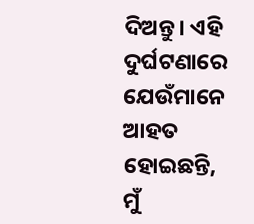ଦିଅନ୍ତୁ। ଏହି ଦୁର୍ଘଟଣାରେ ଯେଉଁମାନେ ଆହତ ହୋଇଛନ୍ତି, ମୁଁ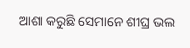ଆଶା କରୁଛି ସେମାନେ ଶୀଘ୍ର ଭଲ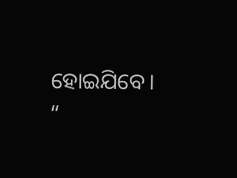ହୋଇଯିବେ। “